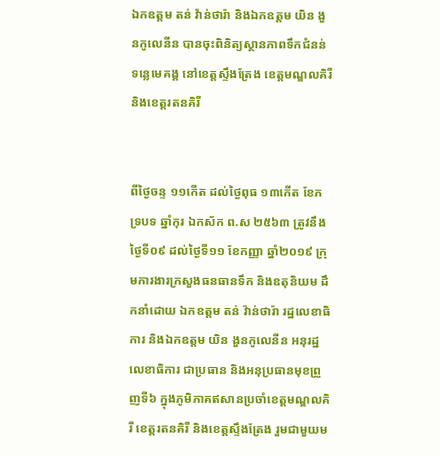ឯកឧត្តម តន់ វ៉ាន់ថារ៉ា និងឯកឧត្តម យិន ងួនកូលេនីន បានចុះពិនិត្យស្ថានភាពទឹកជំនន់ទន្លេមេគង្គ នៅខេត្តស្ទឹងត្រែង ខេត្តមណ្ឌលគិរី និងខេត្តរតនគិរី


ពីថៃ្ងចន្ទ ១១កេីត ដល់ថៃ្ងពុធ ១៣កេីត ខែភទ្របទ ឆ្នាំកុរ ឯកស័ក ព.ស ២៥៦៣ ត្រូវនឹងថៃ្ងទី០៩ ដល់ថៃ្ងទី១១ ខែកញ្ញា ឆ្នាំ២០១៩ ក្រុមការងារក្រសួងធនធានទឹក និងឧតុនិយម ដឹកនាំដោយ ឯកឧត្តម តន់ វ៉ាន់ថារ៉ា រដ្ឋលេខាធិការ និងឯកឧត្តម យិន ងួនកូលេនីន អនុរដ្ឋលេខាធិការ ជាប្រធាន និងអនុប្រធានមុខព្រួញទី៦ ក្នុងភូមិភាគឥសានប្រចាំខេត្តមណ្ឌលគិរី ខេត្តរតនគិរី និងខេត្តស្ទឹងត្រែង រួមជាមួយម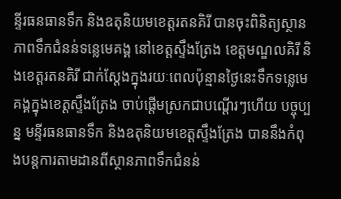ន្ទីរធនធានទឹក និងឧតុនិយមខេត្តរតនគិរី បានចុះពិនិត្យស្ថានភាពទឹកជំនន់ទន្លេមេគង្គ នៅខេត្តស្ទឹងត្រែង ខេត្តមណ្ឌលគិរី និងខេត្តរតនគិរី ជាក់ស្តែងក្នុងរយៈពេលប៉ុន្មានថ្ងៃនេះទឹកទន្លេមេគង្គក្នុងខេត្តស្ទឹងត្រែង ចាប់ផ្តើមស្រកជាបណ្តើរៗហេីយ បច្ចុប្បន្ន មន្ទីរធនធានទឹក និងឧតុនិយមខេត្តស្ទឹងត្រែង បាននឹងកំពុងបន្តការតាមដានពីស្ថានភាពទឹកជំនន់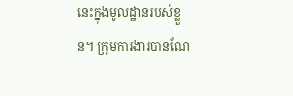នេះក្នុងមូលដ្ឋានរបស់ខ្លួន។ ក្រុមការងារបានណែ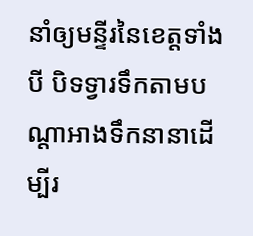នាំឲ្យមន្ទីរនៃខេត្តទាំងបី បិទទ្វារទឹកតាមបណ្តាអាងទឹកនានាដើម្បីរ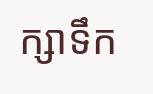ក្សាទឹក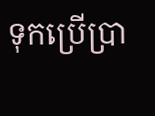ទុកប្រើប្រា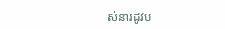ស់នារដូវប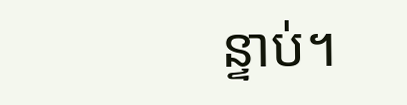ន្ទាប់។